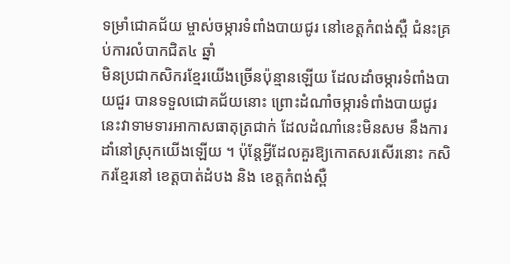ទម្រាំជោគជ័យ ម្ចាស់ចម្ការទំពាំងបាយជូរ នៅខេត្តកំពង់ស្ពឺ ជំនះគ្រប់ការលំបាកជិត៤ ឆ្នាំ
មិនប្រជាកសិករខែ្មរយើងច្រើនប៉ុន្មានឡើយ ដែលដាំចម្ការទំពាំងបាយជួរ បានទទួលជោគជ័យនោះ ព្រោះដំណាំចម្ការទំពាំងបាយជូរ នេះវាទាមទារអាកាសធាតុត្រជាក់ ដែលដំណាំនេះមិនសម នឹងការដាំនៅស្រុកយើងឡើយ ។ ប៉ុន្តែអ្វីដែលគួរឱ្យកោតសរសើរនោះ កសិករខ្មែរនៅ ខេត្តបាត់ដំបង និង ខេត្តកំពង់ស្ពឺ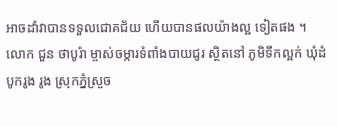អាចដាំវាបានទទួលជោគជ័យ ហើយបានផលយ៉ាងល្អ ទៀតផង ។
លោក ជួន ថាបូរ៉ា ម្ចាស់ចម្ការទំពាំងបាយជូរ ស្ថិតនៅ ភូមិទឹកល្អក់ ឃុំដំបូករូង រូង ស្រុកភ្នំស្រួច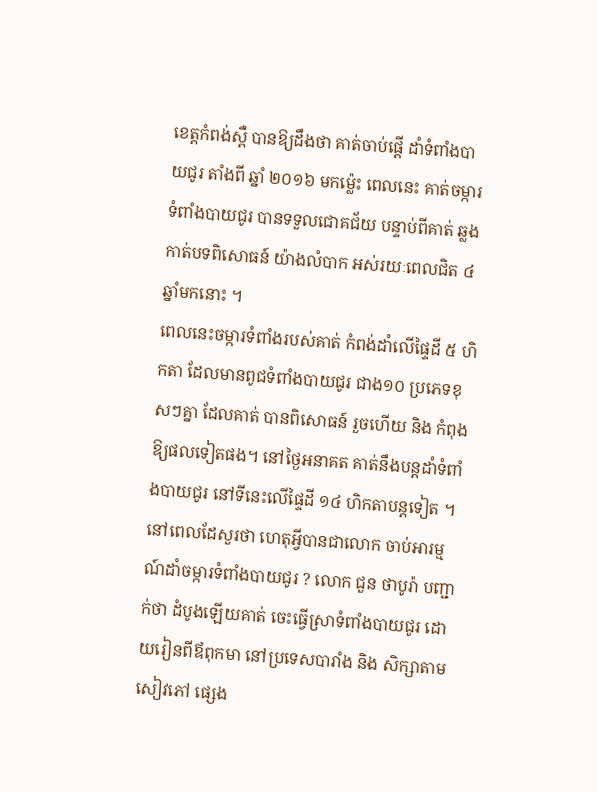ខេត្តកំពង់ស្ពឺ បានឱ្យដឹងថា គាត់ចាប់ផ្តើ ដាំទំពាំងបាយជូរ តាំងពី ឆ្នាំ ២០១៦ មកម្ល៉េះ ពេលនេះ គាត់ចម្ការទំពាំងបាយជូរ បានទទួលជោគជ័យ បន្ទាប់ពីគាត់ ឆ្លងកាត់បទពិសោធន៍ យ៉ាងលំបាក អស់រយៈពេលជិត ៤ ឆ្នាំមកនោះ ។
ពេលនេះចម្ការទំពាំងរបស់គាត់ កំពង់ដាំលើផ្ទៃដី ៥ ហិកតា ដែលមានពូជទំពាំងបាយជូរ ជាង១០ ប្រភេទខុសៗគ្នា ដែលគាត់ បានពិសោធន៍ រួចហើយ និង កំពុងឱ្យផលទៀតផង។ នៅថ្ងៃអនាគត គាត់នឹងបន្តដាំទំពាំងបាយជូរ នៅទីនេះលើផ្ទៃដី ១៤ ហិកតាបន្តទៀត ។
នៅពេលដែសួរថា ហេតុអ្វីបានជាលោក ចាប់អារម្មណ៍ដាំចម្ការទំពាំងបាយជូរ ? លោក ជួន ថាបូរ៉ា បញ្ជាក់ថា ដំបូងឡើយគាត់ ចេះធ្វើស្រាទំពាំងបាយជូរ ដោយរៀនពីឪពុកមា នៅប្រទេសបារាំង និង សិក្សាតាមសៀវភៅ ផ្សេង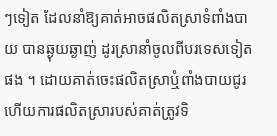ៗទៀត ដែលនាំឱ្យគាត់អាចផលិតស្រាទំពាំងបាយ បានឆ្ងុយឆ្ងាញ់ ដូរស្រានាំចូលពីបរទេសទៀតផង ។ ដោយគាត់ចេះផលិតស្រាឬំពាំងបាយជូរ ហើយការផលិតស្រារបស់គាត់ត្រូវទិ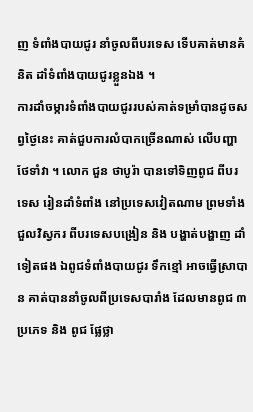ញ ទំពាំងបាយជូរ នាំចូលពីបរទេស ទើបគាត់មានគំនិត ដាំទំពាំងបាយជូរខ្លួនឯង ។
ការដាំចម្ការទំពាំងបាយជូររបស់គាត់ទម្រាំបានដូចសព្វថ្ងៃនេះ គាត់ជួបការលំបាកច្រើនណាស់ លើបញ្ហាថែទាំវា ។ លោក ជួន ថាបូរ៉ា បានទៅទិញពូជ ពីបរទេស រៀនដាំទំពាំង នៅប្រទេសវៀតណាម ព្រមទាំងជួលវិស្វករ ពីបរទេសបង្រៀន និង បង្ហាត់បង្ហាញ ដាំទៀតផង ឯពូជទំពាំងបាយជូរ ទឹកខ្មៅ អាចធ្វើស្រាបាន គាត់បាននាំចូលពីប្រទេសបារាំង ដែលមានពូជ ៣ ប្រភេទ និង ពូជ ផ្លែថ្លា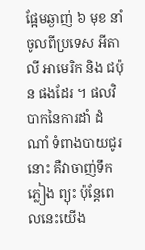ផ្អែមឆ្ងាញ់ ៦ មុខ នាំចូលពីប្រទេស អីតាលី អាមេរិក និង ជប៉ុន ផងដែរ ។ ផលវិបាកនៃការដាំ ដំណាំ ទំពាងបាយជូរនោះ គឺវាចាញ់ទឹកភ្លៀង ព្យុះ ប៉ុន្តែពេលនេះយើង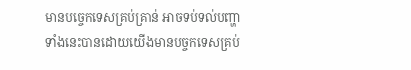មានបច្ចេកទេសគ្រប់គ្រាន់ អាចទប់ទល់បញ្ហាទាំងនេះបានដោយយើងមានបច្ចកទេសគ្រប់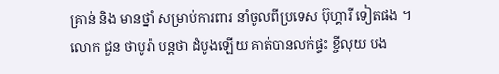គ្រាន់ និង មានថ្នាំ សម្រាប់ការពារ នាំចូលពីប្រទេស ប៊ុហ្គារី ទៀតផង ។
លោក ជួន ថាបូរ៉ា បន្តថា ដំបូងឡើយ គាត់បានលក់ផ្ទះ ខ្ចីលុយ បង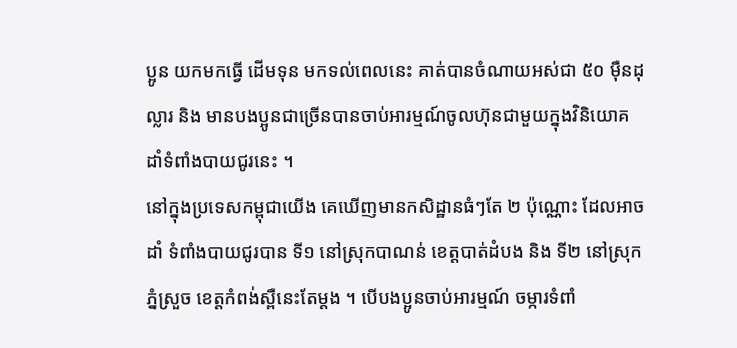ប្អូន យកមកធ្វើ ដើមទុន មកទល់ពេលនេះ គាត់បានចំណាយអស់ជា ៥០ ម៉ឺនដុល្លារ និង មានបងប្អូនជាច្រើនបានចាប់អារម្មណ៍ចូលហ៊ុនជាមួយក្នុងវិនិយោគ ដាំទំពាំងបាយជូរនេះ ។
នៅក្នុងប្រទេសកម្ពុជាយើង គេឃើញមានកសិដ្ឋានធំៗតែ ២ ប៉ុណ្ណោះ ដែលអាចដាំ ទំពាំងបាយជូរបាន ទី១ នៅស្រុកបាណន់ ខេត្តបាត់ដំបង និង ទី២ នៅស្រុកភ្នំស្រួច ខេត្តកំពង់ស្ពឺនេះតែម្តង ។ បើបងប្អូនចាប់អារម្មណ៍ ចម្ការទំពាំ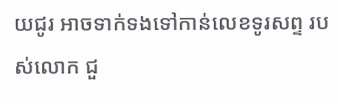យជូរ អាចទាក់ទងទៅកាន់លេខទូរសព្ទ របស់លោក ជួ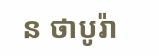ន ថាបូរ៉ា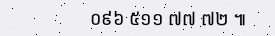០៩៦ ៥១១ ៧៧ ៧២ ៕